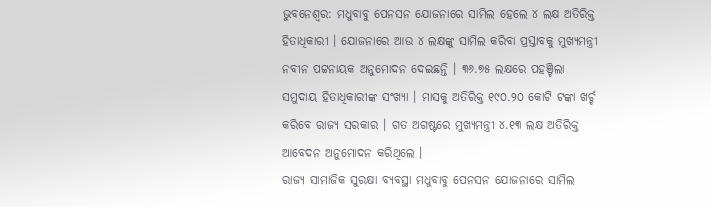ଭୁବନେଶ୍ବର: ମଧୁବାବୁ ପେନସନ ଯୋଜନାରେ ସାମିଲ ହେଲେ ୪ ଲକ୍ଷ ଅତିରିକ୍ତ ହିତାଧିକାରୀ । ଯୋଜନାରେ ଆଉ ୪ ଲକ୍ଷଙ୍କୁ ସାମିଲ କରିବା ପ୍ରସ୍ତାବକୁ ମୁଖ୍ୟମନ୍ତ୍ରୀ ନବୀନ ପଟ୍ଟନାୟକ ଅନୁମୋଦନ ଦେଇଛନ୍ତି । ୩୬.୭୫ ଲକ୍ଷରେ ପହଞ୍ଚିଲା ସମୁଦାୟ ହିତାଧିକାରୀଙ୍କ ସଂଖ୍ୟା । ମାସକୁ ଅତିରିକ୍ତ ୧୯୦.୨୦ କୋଟି ଟଙ୍କା ଖର୍ଚ୍ଚ କରିବେ ରାଜ୍ୟ ସରକାର । ଗତ ଅଗଷ୍ଟରେ ମୁଖ୍ୟମନ୍ତ୍ରୀ ୪.୧୩ ଲକ୍ଷ ଅତିରିକ୍ତ ଆବେଦନ ଅନୁମୋଦନ କରିଥିଲେ ।
ରାଜ୍ୟ ସାମାଜିକ ସୁରକ୍ଷା ବ୍ୟବସ୍ଥା ମଧୁବାବୁ ପେନସନ ଯୋଜନାରେ ସାମିଲ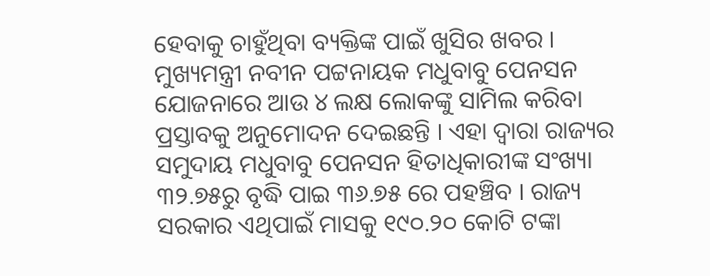ହେବାକୁ ଚାହୁଁଥିବା ବ୍ୟକ୍ତିଙ୍କ ପାଇଁ ଖୁସିର ଖବର । ମୁଖ୍ୟମନ୍ତ୍ରୀ ନବୀନ ପଟ୍ଟନାୟକ ମଧୁବାବୁ ପେନସନ ଯୋଜନାରେ ଆଉ ୪ ଲକ୍ଷ ଲୋକଙ୍କୁ ସାମିଲ କରିବା ପ୍ରସ୍ତାବକୁ ଅନୁମୋଦନ ଦେଇଛନ୍ତି । ଏହା ଦ୍ବାରା ରାଜ୍ୟର ସମୁଦାୟ ମଧୁବାବୁ ପେନସନ ହିତାଧିକାରୀଙ୍କ ସଂଖ୍ୟା ୩୨.୭୫ରୁ ବୃଦ୍ଧି ପାଇ ୩୬.୭୫ ରେ ପହଞ୍ଚିବ । ରାଜ୍ୟ ସରକାର ଏଥିପାଇଁ ମାସକୁ ୧୯୦.୨୦ କୋଟି ଟଙ୍କା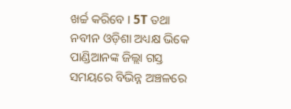ଖର୍ଚ୍ଚ କରିବେ । 5T ତଥା ନବୀନ ଓଡ଼ିଶା ଅଧ୍ୟକ୍ଷ ଭିକେ ପାଣ୍ଡିଆନଙ୍କ ଜିଲ୍ଲା ଗସ୍ତ ସମୟରେ ବିଭିନ୍ନ ଅଞ୍ଚଳରେ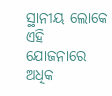ସ୍ଥାନୀୟ ଲୋକେ ଏହି ଯୋଜନାରେ ଅଧିକ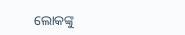ଲୋକଙ୍କୁ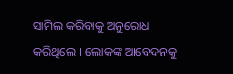ସାମିଲ କରିବାକୁ ଅନୁରୋଧ କରିଥିଲେ । ଲୋକଙ୍କ ଆବେଦନକୁ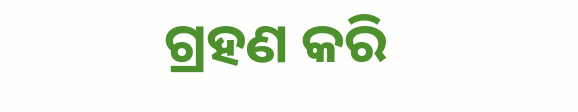ଗ୍ରହଣ କରି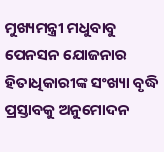ମୁଖ୍ୟମନ୍ତ୍ରୀ ମଧୁବାବୁ ପେନସନ ଯୋଜନାର ହିତାଧିକାରୀଙ୍କ ସଂଖ୍ୟା ବୃଦ୍ଧି ପ୍ରସ୍ତାବକୁ ଅନୁମୋଦନ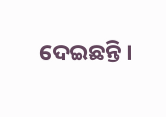ଦେଇଛନ୍ତି ।